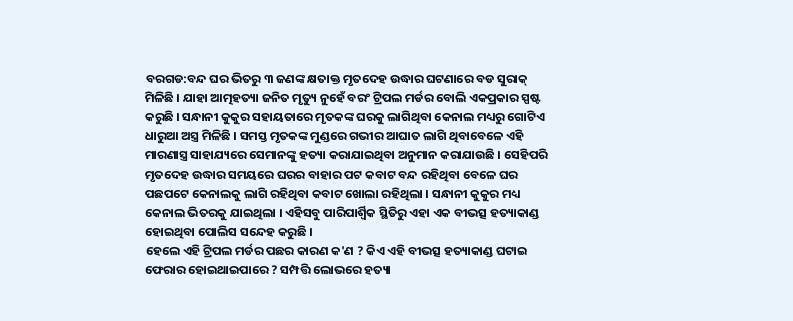ବରଗଡ:ବନ୍ଦ ଘର ଭିତରୁ ୩ ଜଣଙ୍କ କ୍ଷତାକ୍ତ ମୃତଦେହ ଉଦ୍ଧାର ଘଟଣାରେ ବଡ ସୁରାକ୍ ମିଳିଛି । ଯାହା ଆତ୍ମହତ୍ୟା ଜନିତ ମୃତ୍ୟୁ ନୁହେଁ ବରଂ ଟ୍ରିପଲ ମର୍ଡର ବୋଲି ଏକପ୍ରକାର ସ୍ପଷ୍ଟ କରୁଛି । ସନ୍ଧାନୀ କୁକୁର ସହାୟତାରେ ମୃତକଙ୍କ ଘରକୁ ଲାଗିଥିବା କେନାଲ ମଧ୍ୟରୁ ଗୋଟିଏ ଧାରୁଆ ଅସ୍ତ୍ର ମିଳିଛି । ସମସ୍ତ ମୃତକଙ୍କ ମୁଣ୍ଡରେ ଗଭୀର ଆଘାତ ଲାଗି ଥିବାବେଳେ ଏହି ମାରଣାସ୍ତ୍ର ସାହାଯ୍ୟରେ ସେମାନଙ୍କୁ ହତ୍ୟା କରାଯାଇଥିବା ଅନୁମାନ କରାଯାଉଛି । ସେହିପରି ମୃତଦେହ ଉଦ୍ଧାର ସମୟରେ ଘରର ବାହାର ପଟ କବାଟ ବନ୍ଦ ରହିଥିବା ବେଳେ ଘର ପଛପଟେ କେନାଲକୁ ଲାଗି ରହିଥିବା କବାଟ ଖୋଲା ରହିଥିଲା । ସନ୍ଧାନୀ କୁକୁର ମଧ୍ୟ କେନାଲ ଭିତରକୁ ଯାଇଥିଲା । ଏହିସବୁ ପାରିପାର୍ଶ୍ଵିକ ସ୍ଥିତିରୁ ଏହା ଏକ ବୀଭତ୍ସ ହତ୍ୟାକାଣ୍ଡ ହୋଇଥିବା ପୋଲିସ ସନ୍ଦେହ କରୁଛି ।
ହେଲେ ଏହି ଟ୍ରିପଲ ମର୍ଡର ପଛର କାରଣ କ'ଣ ? କିଏ ଏହି ବୀଭତ୍ସ ହତ୍ୟାକାଣ୍ଡ ଘଟାଇ ଫେରାର ହୋଇଥାଇପାରେ ? ସମ୍ପତ୍ତି ଲୋଭରେ ହତ୍ୟା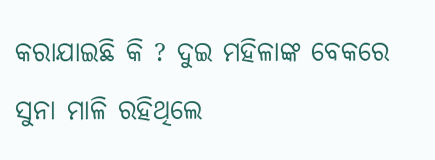କରାଯାଇଛି କି ? ଦୁଇ ମହିଳାଙ୍କ ବେକରେ ସୁନା ମାଳି ରହିଥିଲେ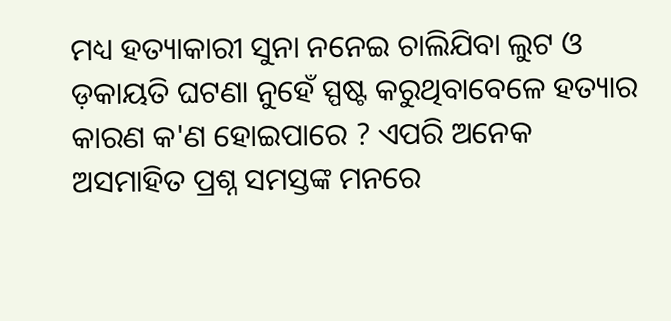ମଧ୍ୟ ହତ୍ୟାକାରୀ ସୁନା ନନେଇ ଚାଲିଯିବା ଲୁଟ ଓ ଡ଼କାୟତି ଘଟଣା ନୁହେଁ ସ୍ପଷ୍ଟ କରୁଥିବାବେଳେ ହତ୍ୟାର କାରଣ କ'ଣ ହୋଇପାରେ ? ଏପରି ଅନେକ ଅସମାହିତ ପ୍ରଶ୍ନ ସମସ୍ତଙ୍କ ମନରେ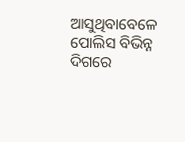ଆସୁଥିବାବେଳେ ପୋଲିସ ବିଭିନ୍ନ ଦିଗରେ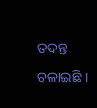ତଦନ୍ତ ଚଳାଇଛି ।